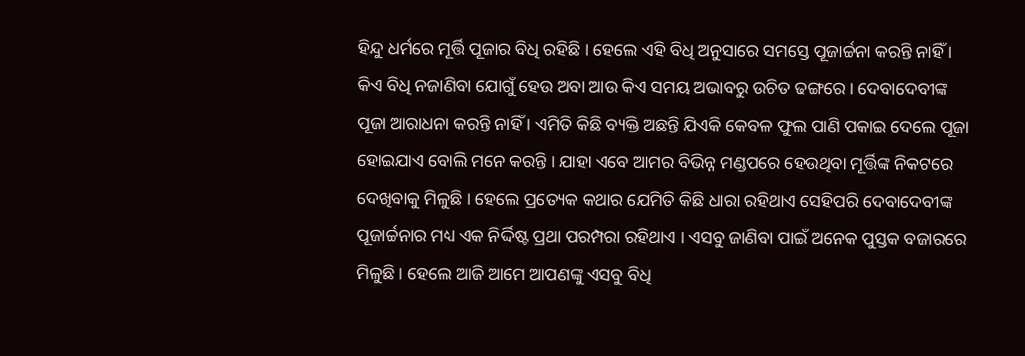ହିନ୍ଦୁ ଧର୍ମରେ ମୂର୍ତ୍ତି ପୂଜାର ବିଧି ରହିଛି । ହେଲେ ଏହି ବିଧି ଅନୁସାରେ ସମସ୍ତେ ପୂଜାର୍ଚ୍ଚନା କରନ୍ତି ନାହିଁ । କିଏ ବିଧି ନଜାଣିବା ଯୋଗୁଁ ହେଉ ଅବା ଆଉ କିଏ ସମୟ ଅଭାବରୁ ଉଚିତ ଢଙ୍ଗରେ । ଦେବାଦେବୀଙ୍କ ପୂଜା ଆରାଧନା କରନ୍ତି ନାହିଁ । ଏମିତି କିଛି ବ୍ୟକ୍ତି ଅଛନ୍ତି ଯିଏକି କେବଳ ଫୁଲ ପାଣି ପକାଇ ଦେଲେ ପୂଜା ହୋଇଯାଏ ବୋଲି ମନେ କରନ୍ତି । ଯାହା ଏବେ ଆମର ବିଭିନ୍ନ ମଣ୍ଡପରେ ହେଉଥିବା ମୂର୍ତ୍ତିଙ୍କ ନିକଟରେ ଦେଖିବାକୁ ମିଳୁଛି । ହେଲେ ପ୍ରତ୍ୟେକ କଥାର ଯେମିତି କିଛି ଧାରା ରହିଥାଏ ସେହିପରି ଦେବାଦେବୀଙ୍କ ପୂଜାର୍ଚ୍ଚନାର ମଧ୍ୟ ଏକ ନିର୍ଦ୍ଦିଷ୍ଟ ପ୍ରଥା ପରମ୍ପରା ରହିଥାଏ । ଏସବୁ ଜାଣିବା ପାଇଁ ଅନେକ ପୁସ୍ତକ ବଜାରରେ ମିଳୁଛି । ହେଲେ ଆଜି ଆମେ ଆପଣଙ୍କୁ ଏସବୁ ବିଧି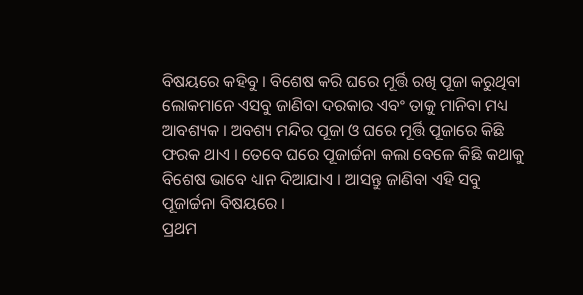ବିଷୟରେ କହିବୁ । ବିଶେଷ କରି ଘରେ ମୂର୍ତ୍ତି ରଖି ପୂଜା କରୁଥିବା ଲୋକମାନେ ଏସବୁ ଜାଣିବା ଦରକାର ଏବଂ ତାକୁ ମାନିବା ମଧ୍ୟ ଆବଶ୍ୟକ । ଅବଶ୍ୟ ମନ୍ଦିର ପୂଜା ଓ ଘରେ ମୂର୍ତ୍ତି ପୂଜାରେ କିଛି ଫରକ ଥାଏ । ତେବେ ଘରେ ପୂଜାର୍ଚ୍ଚନା କଲା ବେଳେ କିଛି କଥାକୁ ବିଶେଷ ଭାବେ ଧ୍ୟାନ ଦିଆଯାଏ । ଆସନ୍ତୁ ଜାଣିବା ଏହି ସବୁ ପୂଜାର୍ଚ୍ଚନା ବିଷୟରେ ।
ପ୍ରଥମ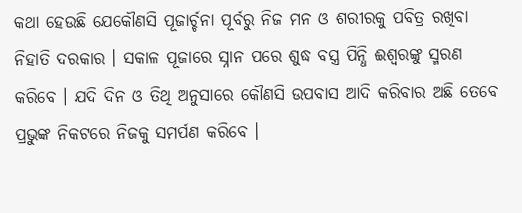କଥା ହେଉଛି ଯେକୌଣସି ପୂଜାର୍ଚ୍ଚନା ପୂର୍ବରୁ ନିଜ ମନ ଓ ଶରୀରକୁ ପବିତ୍ର ରଖିବା ନିହାତି ଦରକାର । ସକାଳ ପୂଜାରେ ସ୍ନାନ ପରେ ଶୁଦ୍ଧ ବସ୍ତ୍ର ପିନ୍ଧି ଈଶ୍ୱରଙ୍କୁ ସ୍ମରଣ କରିବେ । ଯଦି ଦିନ ଓ ତିଥି ଅନୁସାରେ କୌଣସି ଉପବାସ ଆଦି କରିବାର ଅଛି ତେବେ ପ୍ରଭୁଙ୍କ ନିକଟରେ ନିଜକୁ ସମର୍ପଣ କରିବେ ।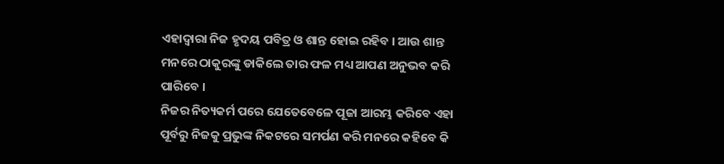ଏହାଦ୍ୱାରା ନିଜ ହୃଦୟ ପବିତ୍ର ଓ ଶାନ୍ତ ହୋଇ ରହିବ । ଆଉ ଶାନ୍ତ ମନରେ ଠାକୁରଙ୍କୁ ଡାକିଲେ ତାର ଫଳ ମଧ୍ୟ ଆପଣ ଅନୁଭବ କରି ପାରିବେ ।
ନିଜର ନିତ୍ୟକର୍ମ ପରେ ଯେତେବେଳେ ପୂଜା ଆରମ୍ଭ କରିବେ ଏହା ପୂର୍ବରୁ ନିଜକୁ ପ୍ରଭୁଙ୍କ ନିକଟରେ ସମର୍ପଣ କରି ମନରେ କହିବେ କି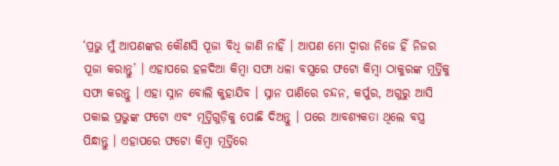‘ପ୍ରଭୁ ମୁଁ ଆପଣଙ୍କର କୌଣସି ପୂଜା ବିଧି ଜାଣି ନାହିଁ । ଆପଣ ମୋ ଦ୍ୱାରା ନିଜେ ହିଁ ନିଜର ପୂଜା କରାନ୍ତୁ’ । ଏହାପରେ ହଳଦିଆ କିମ୍ବା ସଫା ଧଳା ବସ୍ତ୍ରରେ ଫଟୋ କିମ୍ବା ଠାକୁରଙ୍କ ମୂର୍ତ୍ତିକୁ ସଫା କରନ୍ତୁ । ଏହା ସ୍ନାନ ବୋଲି କୁହାଯିବ । ସ୍ନାନ ପାଣିରେ ଚନ୍ଦନ, କର୍ପୁର, ଅଗୁରୁ ଆସି ପକାଇ ପ୍ରଭୁଙ୍କ ଫଟୋ ଏବଂ ମୂର୍ତ୍ତିଗୁଡ଼ିକୁ ପୋଛି ଦିଅନ୍ତୁ । ପରେ ଆବଶ୍ୟକତା ଥିଲେ ବସ୍ତ୍ର ପିନ୍ଧାନ୍ତୁ । ଏହାପରେ ଫଟୋ କିମ୍ବା ମୂର୍ତ୍ତିରେ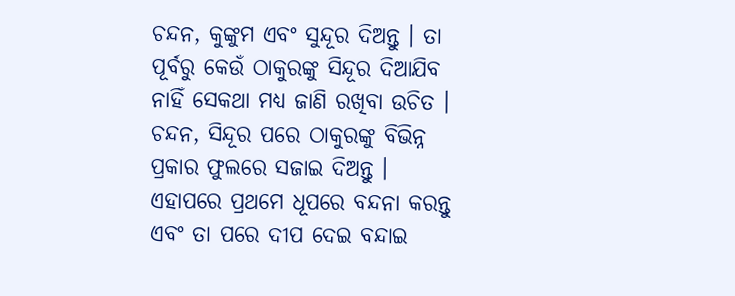ଚନ୍ଦନ, କୁଙ୍କୁମ ଏବଂ ସୁନ୍ଦୂର ଦିଅନ୍ତୁ । ତା ପୂର୍ବରୁ କେଉଁ ଠାକୁରଙ୍କୁ ସିନ୍ଦୂର ଦିଆଯିବ ନାହିଁ ସେକଥା ମଧ୍ୟ ଜାଣି ରଖିବା ଉଚିତ ।
ଚନ୍ଦନ, ସିନ୍ଦୂର ପରେ ଠାକୁରଙ୍କୁ ବିଭିନ୍ନ ପ୍ରକାର ଫୁଲରେ ସଜାଇ ଦିଅନ୍ତୁ । ଏହାପରେ ପ୍ରଥମେ ଧୂପରେ ବନ୍ଦନା କରନ୍ତୁ ଏବଂ ତା ପରେ ଦୀପ ଦେଇ ବନ୍ଦାଇ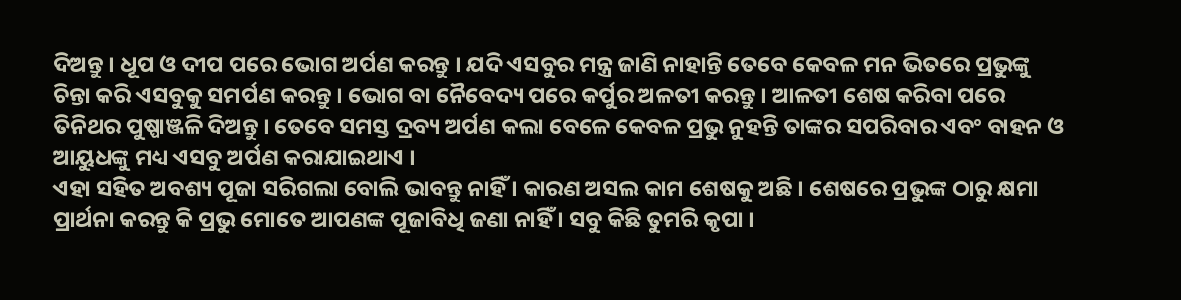ଦିଅନ୍ତୁ । ଧୂପ ଓ ଦୀପ ପରେ ଭୋଗ ଅର୍ପଣ କରନ୍ତୁ । ଯଦି ଏସବୁର ମନ୍ତ୍ର ଜାଣି ନାହାନ୍ତି ତେବେ କେବଳ ମନ ଭିତରେ ପ୍ରଭୁଙ୍କୁ ଚିନ୍ତା କରି ଏସବୁକୁ ସମର୍ପଣ କରନ୍ତୁ । ଭୋଗ ବା ନୈବେଦ୍ୟ ପରେ କର୍ପୁର ଅଳତୀ କରନ୍ତୁ । ଆଳତୀ ଶେଷ କରିବା ପରେ ତିନିଥର ପୁଷ୍ପାଞ୍ଜଳି ଦିଅନ୍ତୁ । ତେବେ ସମସ୍ତ ଦ୍ରବ୍ୟ ଅର୍ପଣ କଲା ବେଳେ କେବଳ ପ୍ରଭୁ ନୁହନ୍ତି ତାଙ୍କର ସପରିବାର ଏବଂ ବାହନ ଓ ଆୟୁଧଙ୍କୁ ମଧ୍ୟ ଏସବୁ ଅର୍ପଣ କରାଯାଇଥାଏ ।
ଏହା ସହିତ ଅବଶ୍ୟ ପୂଜା ସରିଗଲା ବୋଲି ଭାବନ୍ତୁ ନାହିଁ । କାରଣ ଅସଲ କାମ ଶେଷକୁ ଅଛି । ଶେଷରେ ପ୍ରଭୁଙ୍କ ଠାରୁ କ୍ଷମା ପ୍ରାର୍ଥନା କରନ୍ତୁ କି ପ୍ରଭୁ ମୋତେ ଆପଣଙ୍କ ପୂଜାବିଧି ଜଣା ନାହିଁ । ସବୁ କିଛି ତୁମରି କୃପା ।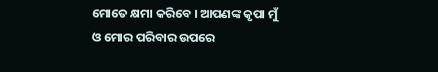ମୋତେ କ୍ଷମା କରିବେ । ଆପଣଙ୍କ କୃପା ମୁଁ ଓ ମୋର ପରିବାର ଉପରେ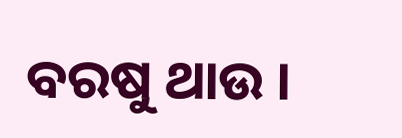ବରଷୁ ଥାଉ ।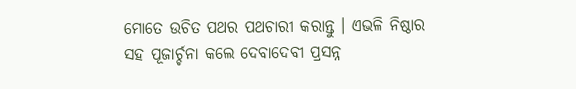ମୋତେ ଉଚିତ ପଥର ପଥଚାରୀ କରାନ୍ତୁ । ଏଭଳି ନିଷ୍ଠାର ସହ ପୂଜାର୍ଚ୍ଚନା କଲେ ଦେବାଦେବୀ ପ୍ରସନ୍ନ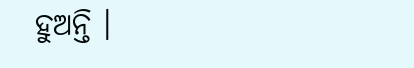ହୁଅନ୍ତି ।